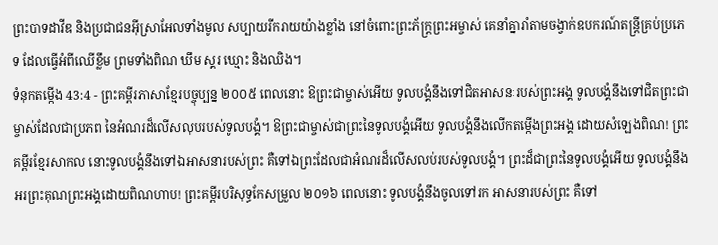ព្រះបាទដាវីឌ និងប្រជាជនអ៊ីស្រាអែលទាំងមូល សប្បាយរីករាយយ៉ាងខ្លាំង នៅចំពោះព្រះភ័ក្ត្រព្រះអម្ចាស់ គេនាំគ្នារាំតាមចង្វាក់ឧបករណ៍តន្ត្រីគ្រប់ប្រភេទ ដែលធ្វើអំពីឈើខ្លឹម ព្រមទាំងពិណ ឃឹម ស្គរ ឃ្មោះ និងឈិង។
ទំនុកតម្កើង 43:4 - ព្រះគម្ពីរភាសាខ្មែរបច្ចុប្បន្ន ២០០៥ ពេលនោះ ឱព្រះជាម្ចាស់អើយ ទូលបង្គំនឹងទៅជិតអាសនៈរបស់ព្រះអង្គ ទូលបង្គំនឹងទៅជិតព្រះជាម្ចាស់ដែលជាប្រភព នៃអំណរដ៏លើសលុបរបស់ទូលបង្គំ។ ឱព្រះជាម្ចាស់ជាព្រះនៃទូលបង្គំអើយ ទូលបង្គំនឹងលើកតម្កើងព្រះអង្គ ដោយសំឡេងពិណ! ព្រះគម្ពីរខ្មែរសាកល នោះទូលបង្គំនឹងទៅឯអាសនារបស់ព្រះ គឺទៅឯព្រះដែលជាអំណរដ៏លើសលប់របស់ទូលបង្គំ។ ព្រះដ៏ជាព្រះនៃទូលបង្គំអើយ ទូលបង្គំនឹងអរព្រះគុណព្រះអង្គដោយពិណហាប! ព្រះគម្ពីរបរិសុទ្ធកែសម្រួល ២០១៦ ពេលនោះ ទូលបង្គំនឹងចូលទៅរក អាសនារបស់ព្រះ គឺទៅ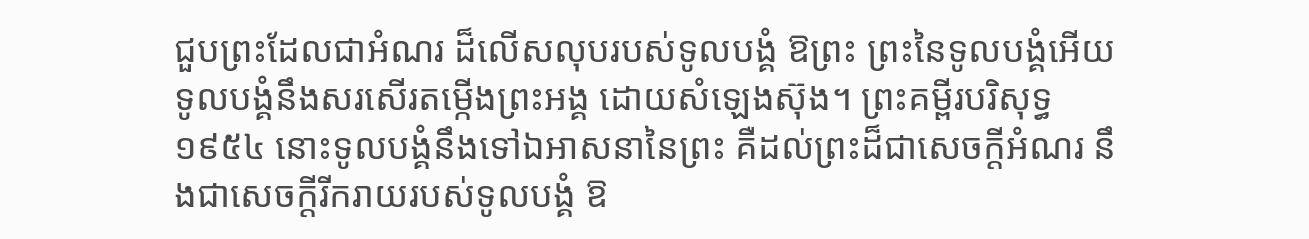ជួបព្រះដែលជាអំណរ ដ៏លើសលុបរបស់ទូលបង្គំ ឱព្រះ ព្រះនៃទូលបង្គំអើយ ទូលបង្គំនឹងសរសើរតម្កើងព្រះអង្គ ដោយសំឡេងស៊ុង។ ព្រះគម្ពីរបរិសុទ្ធ ១៩៥៤ នោះទូលបង្គំនឹងទៅឯអាសនានៃព្រះ គឺដល់ព្រះដ៏ជាសេចក្ដីអំណរ នឹងជាសេចក្ដីរីករាយរបស់ទូលបង្គំ ឱ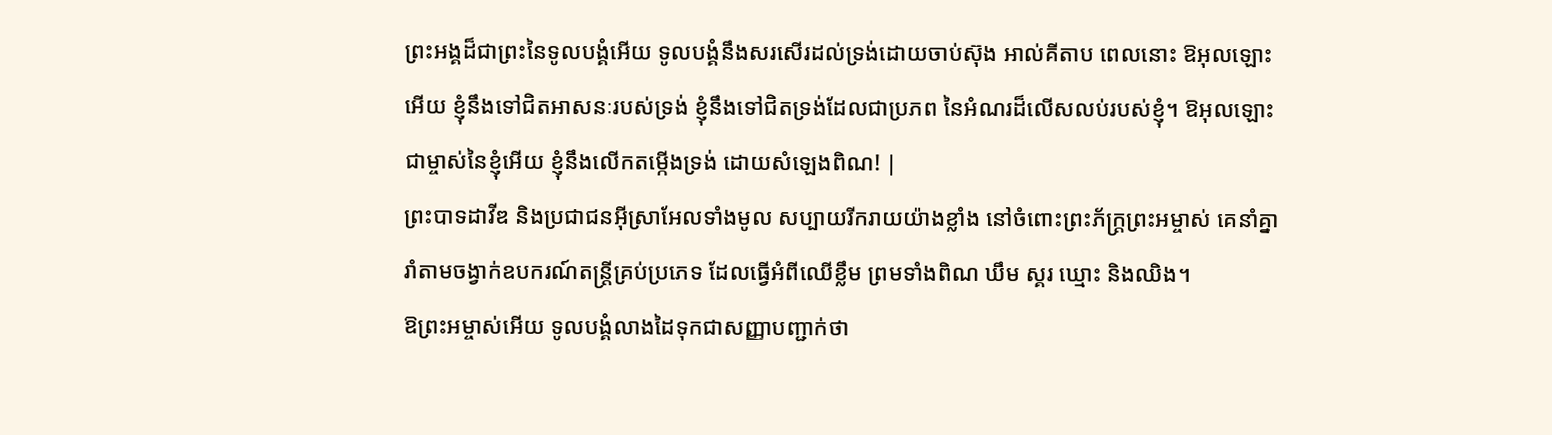ព្រះអង្គដ៏ជាព្រះនៃទូលបង្គំអើយ ទូលបង្គំនឹងសរសើរដល់ទ្រង់ដោយចាប់ស៊ុង អាល់គីតាប ពេលនោះ ឱអុលឡោះអើយ ខ្ញុំនឹងទៅជិតអាសនៈរបស់ទ្រង់ ខ្ញុំនឹងទៅជិតទ្រង់ដែលជាប្រភព នៃអំណរដ៏លើសលប់របស់ខ្ញុំ។ ឱអុលឡោះជាម្ចាស់នៃខ្ញុំអើយ ខ្ញុំនឹងលើកតម្កើងទ្រង់ ដោយសំឡេងពិណ! |
ព្រះបាទដាវីឌ និងប្រជាជនអ៊ីស្រាអែលទាំងមូល សប្បាយរីករាយយ៉ាងខ្លាំង នៅចំពោះព្រះភ័ក្ត្រព្រះអម្ចាស់ គេនាំគ្នារាំតាមចង្វាក់ឧបករណ៍តន្ត្រីគ្រប់ប្រភេទ ដែលធ្វើអំពីឈើខ្លឹម ព្រមទាំងពិណ ឃឹម ស្គរ ឃ្មោះ និងឈិង។
ឱព្រះអម្ចាស់អើយ ទូលបង្គំលាងដៃទុកជាសញ្ញាបញ្ជាក់ថា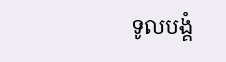ទូលបង្គំ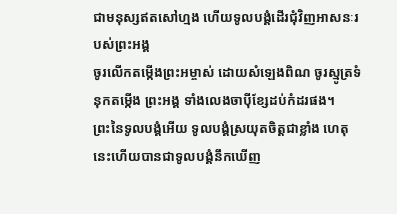ជាមនុស្សឥតសៅហ្មង ហើយទូលបង្គំដើរជុំវិញអាសនៈរបស់ព្រះអង្គ
ចូរលើកតម្កើងព្រះអម្ចាស់ ដោយសំឡេងពិណ ចូរស្មូត្រទំនុកតម្កើង ព្រះអង្គ ទាំងលេងចាប៉ីខ្សែដប់កំដរផង។
ព្រះនៃទូលបង្គំអើយ ទូលបង្គំស្រយុតចិត្តជាខ្លាំង ហេតុនេះហើយបានជាទូលបង្គំនឹកឃើញ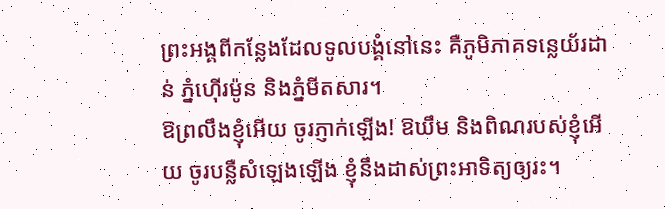ព្រះអង្គពីកន្លែងដែលទូលបង្គំនៅនេះ គឺភូមិភាគទន្លេយ័រដាន់ ភ្នំហ៊ើរម៉ូន និងភ្នំមីតសារ។
ឱព្រលឹងខ្ញុំអើយ ចូរភ្ញាក់ឡើង! ឱឃឹម និងពិណរបស់ខ្ញុំអើយ ចូរបន្លឺសំឡេងឡើង ខ្ញុំនឹងដាស់ព្រះអាទិត្យឲ្យរះ។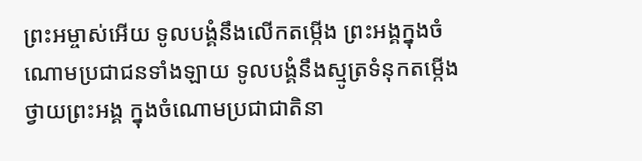ព្រះអម្ចាស់អើយ ទូលបង្គំនឹងលើកតម្កើង ព្រះអង្គក្នុងចំណោមប្រជាជនទាំងឡាយ ទូលបង្គំនឹងស្មូត្រទំនុកតម្កើង ថ្វាយព្រះអង្គ ក្នុងចំណោមប្រជាជាតិនា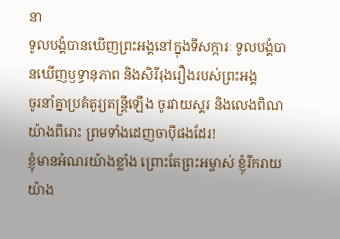នា
ទូលបង្គំបានឃើញព្រះអង្គនៅក្នុងទីសក្ការៈ ទូលបង្គំបានឃើញឫទ្ធានុភាព និងសិរីរុងរឿងរបស់ព្រះអង្គ
ចូរនាំគ្នាប្រគំតូរ្យតន្ត្រីឡើង ចូរវាយស្គរ និងលេងពិណយ៉ាងពីរោះ ព្រមទាំងដេញចាប៉ីផងដែរ!
ខ្ញុំមានអំណរយ៉ាងខ្លាំង ព្រោះតែព្រះអម្ចាស់ ខ្ញុំរីករាយយ៉ាង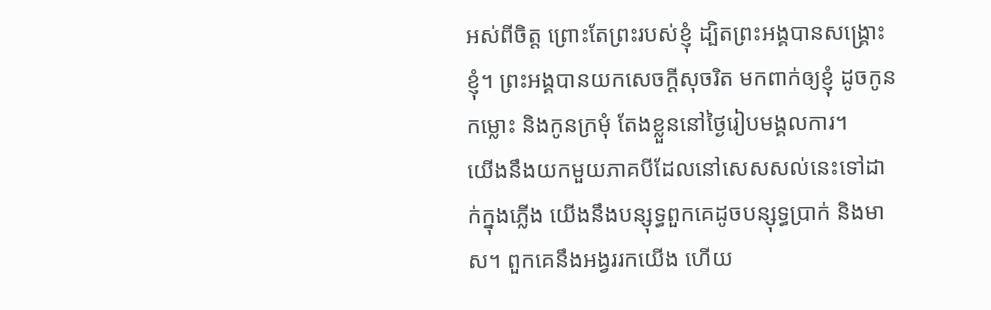អស់ពីចិត្ត ព្រោះតែព្រះរបស់ខ្ញុំ ដ្បិតព្រះអង្គបានសង្គ្រោះខ្ញុំ។ ព្រះអង្គបានយកសេចក្ដីសុចរិត មកពាក់ឲ្យខ្ញុំ ដូចកូនកម្លោះ និងកូនក្រមុំ តែងខ្លួននៅថ្ងៃរៀបមង្គលការ។
យើងនឹងយកមួយភាគបីដែលនៅសេសសល់នេះទៅដាក់ក្នុងភ្លើង យើងនឹងបន្សុទ្ធពួកគេដូចបន្សុទ្ធប្រាក់ និងមាស។ ពួកគេនឹងអង្វររកយើង ហើយ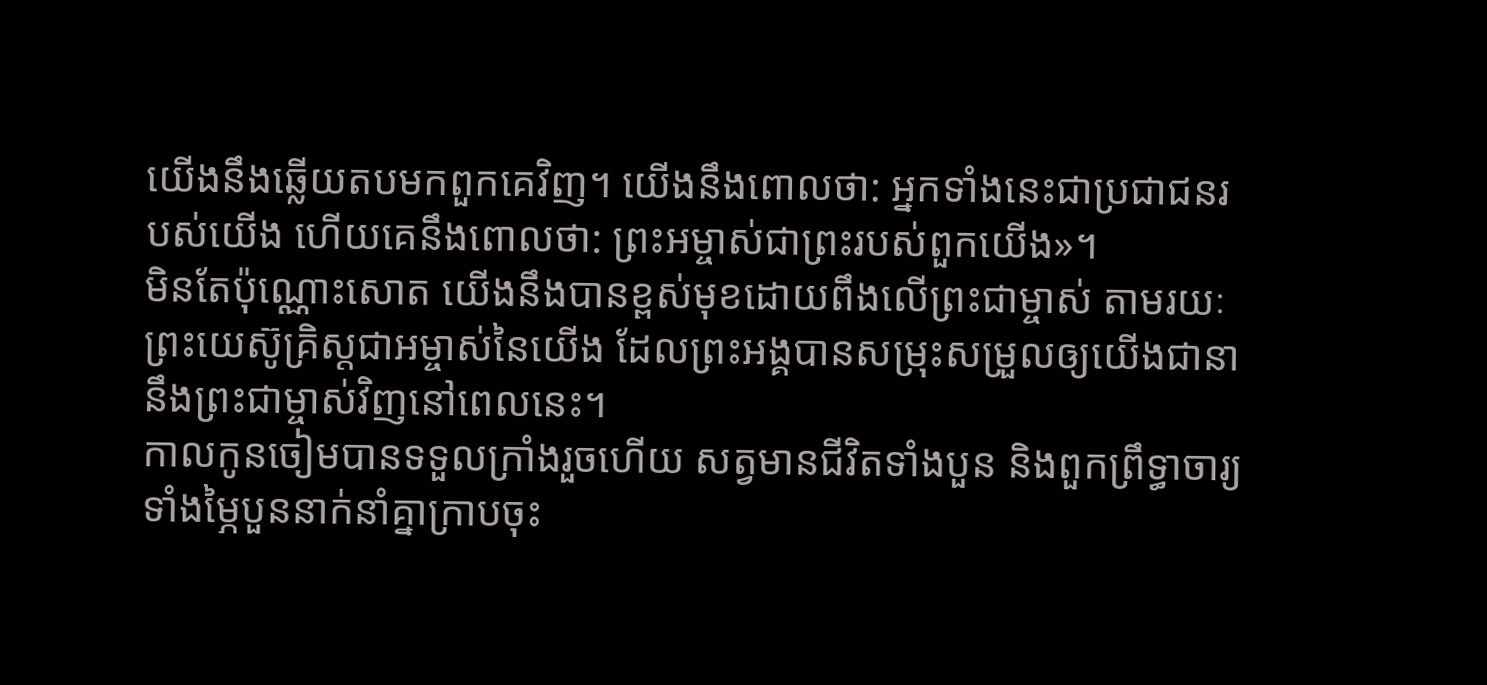យើងនឹងឆ្លើយតបមកពួកគេវិញ។ យើងនឹងពោលថា: អ្នកទាំងនេះជាប្រជាជនរបស់យើង ហើយគេនឹងពោលថា: ព្រះអម្ចាស់ជាព្រះរបស់ពួកយើង»។
មិនតែប៉ុណ្ណោះសោត យើងនឹងបានខ្ពស់មុខដោយពឹងលើព្រះជាម្ចាស់ តាមរយៈព្រះយេស៊ូគ្រិស្តជាអម្ចាស់នៃយើង ដែលព្រះអង្គបានសម្រុះសម្រួលឲ្យយើងជានានឹងព្រះជាម្ចាស់វិញនៅពេលនេះ។
កាលកូនចៀមបានទទួលក្រាំងរួចហើយ សត្វមានជីវិតទាំងបួន និងពួកព្រឹទ្ធាចារ្យទាំងម្ភៃបួននាក់នាំគ្នាក្រាបចុះ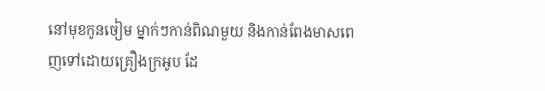នៅមុខកូនចៀម ម្នាក់ៗកាន់ពិណមួយ និងកាន់ពែងមាសពេញទៅដោយគ្រឿងក្រអូប ដែ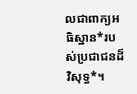លជាពាក្យអធិស្ឋាន*របស់ប្រជាជនដ៏វិសុទ្ធ*។